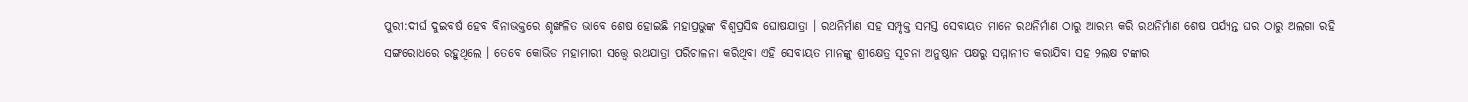ପୁରୀ:ଦୀର୍ଘ ଦୁଇବର୍ଷ ହେବ ବିନାଭକ୍ତରେ ଶୃଙ୍ଖଳିତ ଭାବେ ଶେଷ ହୋଇଛି ମହାପ୍ରଭୁଙ୍କ ବିଶ୍ୱପ୍ରସିଦ୍ଧ ଘୋଷଯାତ୍ରା । ରଥନିର୍ମାଣ ସହ ସମ୍ପୃକ୍ତ ସମସ୍ତ ସେବାୟତ ମାନେ ରଥନିର୍ମାଣ ଠାରୁ ଆରମ୍ଭ କରି ରଥନିର୍ମାଣ ଶେଷ ପର୍ଯ୍ୟନ୍ତ ଘର ଠାରୁ ଅଲଗା ରହି ସଙ୍ଗରୋଧରେ ରହୁଥିଲେ । ତେବେ କୋଭିଡ ମହାମାରୀ ସତ୍ତ୍ବେ ରଥଯାତ୍ରା ପରିଚାଳନା କରିଥିବା ଏହି ସେବାୟତ ମାନଙ୍କୁ ଶ୍ରୀକ୍ଷେତ୍ର ସୂଚନା ଅନୁଷ୍ଠାନ ପକ୍ଷରୁ ସମ୍ମାନୀତ କରାଯିବା ସହ ୨ଲକ୍ଷ ଟଙ୍କାର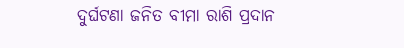ଦୁର୍ଘଟଣା ଜନିତ ବୀମା ରାଶି ପ୍ରଦାନ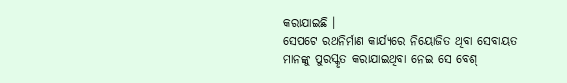କରାଯାଇଛି ।
ସେପଟେ ରଥନିର୍ମାଣ କାର୍ଯ୍ୟରେ ନିୟୋଜିତ ଥିବା ସେବାୟତ ମାନଙ୍କୁ ପୁରସ୍କୃତ କରାଯାଇଥିବା ନେଇ ସେ ବେଶ୍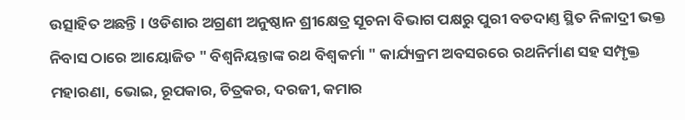ଉତ୍ସାହିତ ଅଛନ୍ତି । ଓଡିଶାର ଅଗ୍ରଣୀ ଅନୁଷ୍ଠାନ ଶ୍ରୀକ୍ଷେତ୍ର ସୂଚନା ବିଭାଗ ପକ୍ଷରୁ ପୁରୀ ବଡଦାଣ୍ତ ସ୍ଥିତ ନିଳାଦ୍ରୀ ଭକ୍ତ ନିବାସ ଠାରେ ଆୟୋଜିତ " ବିଶ୍ବନିୟନ୍ତାଙ୍କ ରଥ ବିଶ୍ବକର୍ମା " କାର୍ଯ୍ୟକ୍ରମ ଅବସରରେ ରଥନିର୍ମାଣ ସହ ସମ୍ପୃକ୍ତ ମହାରଣା, ଭୋଇ, ରୂପକାର, ଚିତ୍ରକର, ଦରଜୀ, କମାର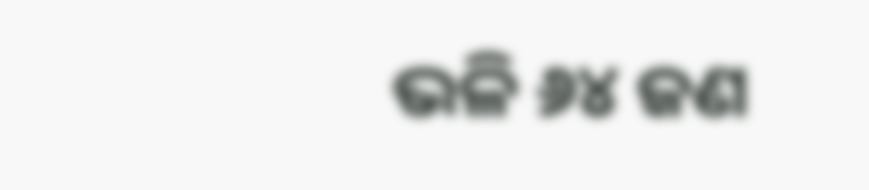ଭଳି ୬୪ ଜଣ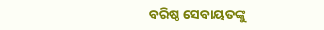ବରିଷ୍ଠ ସେବାୟତଙ୍କୁ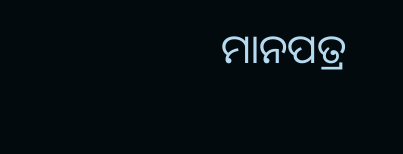ମାନପତ୍ର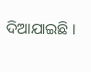ଦିଆଯାଇଛି ।